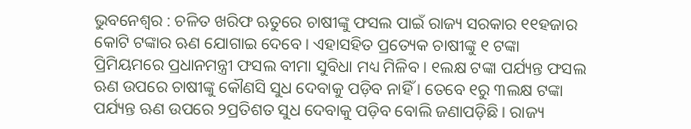ଭୁବନେଶ୍ୱର : ଚଳିତ ଖରିଫ ଋତୁରେ ଚାଷୀଙ୍କୁ ଫସଲ ପାଇଁ ରାଜ୍ୟ ସରକାର ୧୧ହଜାର କୋଟି ଟଙ୍କାର ଋଣ ଯୋଗାଇ ଦେବେ । ଏହାସହିତ ପ୍ରତ୍ୟେକ ଚାଷୀଙ୍କୁ ୧ ଟଙ୍କା ପ୍ରିମିୟମରେ ପ୍ରଧାନମନ୍ତ୍ରୀ ଫସଲ ବୀମା ସୁବିଧା ମଧ୍ୟ ମିଳିବ । ୧ଲକ୍ଷ ଟଙ୍କା ପର୍ଯ୍ୟନ୍ତ ଫସଲ ଋଣ ଉପରେ ଚାଷୀଙ୍କୁ କୌଣସି ସୁଧ ଦେବାକୁ ପଡ଼ିବ ନାହିଁ । ତେବେ ୧ରୁ ୩ଲକ୍ଷ ଟଙ୍କା ପର୍ଯ୍ୟନ୍ତ ଋଣ ଉପରେ ୨ପ୍ରତିଶତ ସୁଧ ଦେବାକୁ ପଡ଼ିବ ବୋଲି ଜଣାପଡ଼ିଛି । ରାଜ୍ୟ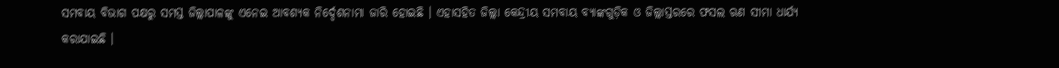ସମବାୟ ବିଭାଗ ପକ୍ଷରୁ ସମସ୍ତ ଜିଲ୍ଲାପାଳଙ୍କୁ ଏନେଇ ଆବଶ୍ୟକ ନିର୍ଦ୍ଦେଶନାମା ଜାରି ହୋଇଛି । ଏହାସହିତ ଜିଲ୍ଲା କେନ୍ଦ୍ରୀୟ ସମବାୟ ବ୍ୟାଙ୍କଗୁଡ଼ିକ ଓ ଜିଲ୍ଲାସ୍ତରରେ ଫସଲ ଋଣ ସୀମା ଧାର୍ଯ୍ୟ କରାଯାଇଛି ।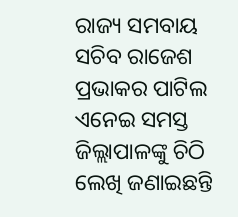ରାଜ୍ୟ ସମବାୟ ସଚିବ ରାଜେଶ ପ୍ରଭାକର ପାଟିଲ ଏନେଇ ସମସ୍ତ ଜିଲ୍ଲାପାଳଙ୍କୁ ଚିଠି ଲେଖି ଜଣାଇଛନ୍ତି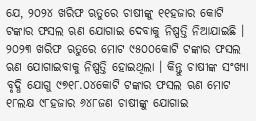ଯେ, ୨୦୨୪ ଖରିଫ ଋତୁରେ ଚାଷୀଙ୍କୁ ୧୧ହଜାର କୋଟି ଟଙ୍କାର ଫସଲ ଋଣ ଯୋଗାଇ ଦେବାକୁ ନିଷ୍ପତ୍ତି ନିଆଯାଇଛି । ୨୦୨୩ ଖରିଫ ଋତୁରେ ମୋଟ ୯୫୦୦କୋଟି ଟଙ୍କାର ଫସଲ ଋଣ ଯୋଗାଇବାକୁ ନିଷ୍ପତ୍ତି ହୋଇଥିଲା । କିନ୍ତୁ ଚାଷୀଙ୍କ ସଂଖ୍ୟା ବୃଦ୍ଧି ଯୋଗୁ ୯୭୧୮.୦୪କୋଟି ଟଙ୍କାର ଫସଲ ଋଣ ମୋଟ ୧୮ଲକ୍ଷ ୯୮ହଜାର ୬୪୮ଜଣ ଚାଷୀଙ୍କୁ ଯୋଗାଇ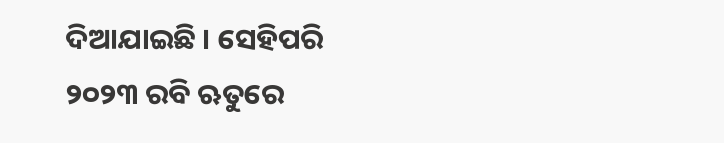ଦିଆଯାଇଛି । ସେହିପରି ୨୦୨୩ ରବି ଋତୁରେ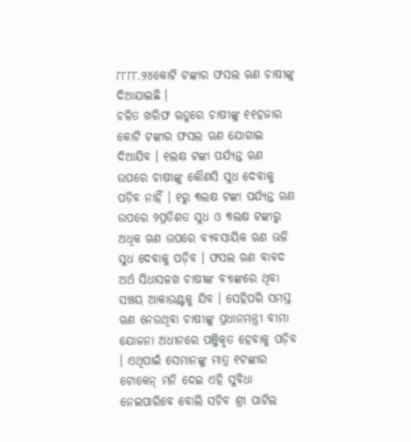୮୮୮୮.୨୪କୋଟି ଟଙ୍କାର ଫସଲ ଋଣ ଚାଷୀଙ୍କୁ ଦିଆଯାଇଛି ।
ଚଳିତ ଖରିଫ ଋତୁରେ ଚାଷୀଙ୍କୁ ୧୧ହଜାର କୋଟି ଟଙ୍କାର ଫସଲ ଋଣ ଯୋଗାଇ ଦିଆଯିବ । ୧ଲକ୍ଷ ଟଙ୍କା ପର୍ଯ୍ୟନ୍ତ ଋଣ ଉପରେ ଚାଷୀଙ୍କୁ କୌଣସି ସୁଧ ଦେବାକୁ ପଡ଼ିବ ନାହିଁ । ୧ରୁ ୩ଲକ୍ଷ ଟଙ୍କା ପର୍ଯ୍ୟନ୍ତ ଋଣ ଉପରେ ୨ପ୍ରତିଶତ ସୁଧ ଓ ୩ଲକ୍ଷ ଟଙ୍କାରୁ ଅଧିକ ଋଣ ଉପରେ ବ୍ୟବସାୟିକ ଋଣ ଭଳି ସୁଧ ଦେବାକୁ ପଡ଼ିବ । ଫସଲ ଋଣ ବାବଦ ଅର୍ଥ ସିଧାସଳଖ ଚାଷୀଙ୍କ ବ୍ୟାଙ୍କରେ ଥିବା ସଞ୍ଚୟ ଆକାଉଣ୍ଟକୁ ଯିବ । ସେହିପରି ସମସ୍ତ ଋଣ ନେଉଥିବା ଚାଷୀଙ୍କୁ ପ୍ରଧାନମନ୍ତ୍ରୀ ବୀମା ଯୋଜନା ଅଧୀନରେ ପଞ୍ଜିକୃତ ହେବାକୁ ପଡ଼ିବ । ଏଥିପାଇଁ ସେମାନଙ୍କୁ ମାତ୍ର ୧ଟଙ୍କାର ଟୋକେନ୍ ମନି ଦେଇ ଏହି ସୁବିଧା ନେଇପାରିବେ ବୋଲି ସଚିବ ଶ୍ରୀ ପାଟିଲ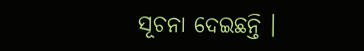ସୂଚନା ଦେଇଛନ୍ତି ।